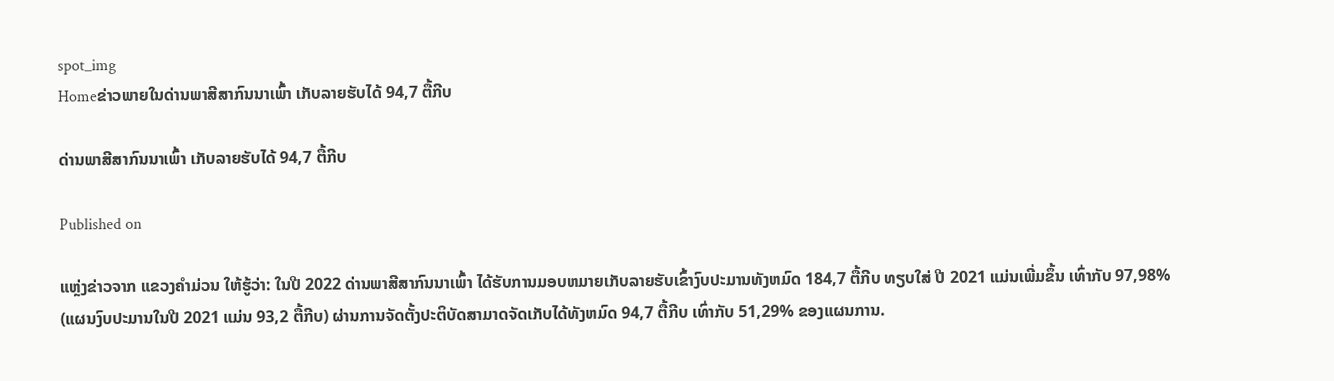spot_img
Homeຂ່າວພາຍໃນດ່ານພາສີສາກົນນາເພົ້າ ເກັບລາຍຮັບໄດ້ 94,7 ຕື້ກີບ

ດ່ານພາສີສາກົນນາເພົ້າ ເກັບລາຍຮັບໄດ້ 94,7 ຕື້ກີບ

Published on

ແຫຼ່ງຂ່າວຈາກ ແຂວງຄໍາມ່ວນ ໃຫ້ຮູ້ວ່າ: ໃນປີ 2022 ດ່ານພາສີສາກົນນາເພົ້າ ໄດ້ຮັບການມອບຫມາຍເກັບລາຍຮັບເຂົ້າງົບປະມານທັງຫມົດ 184,7 ຕື້ກີບ ທຽບໃສ່ ປີ 2021 ແມ່ນເພີ່ມຂຶ້ນ ເທົ່າກັບ 97,98% (ແຜນງົບປະມານໃນປີ 2021 ແມ່ນ 93,2 ຕື້ກີບ) ຜ່ານການຈັດຕັ້ງປະຕິບັດສາມາດຈັດເກັບໄດ້ທັງຫມົດ 94,7 ຕື້ກີບ ເທົ່າກັບ 51,29% ຂອງແຜນການ.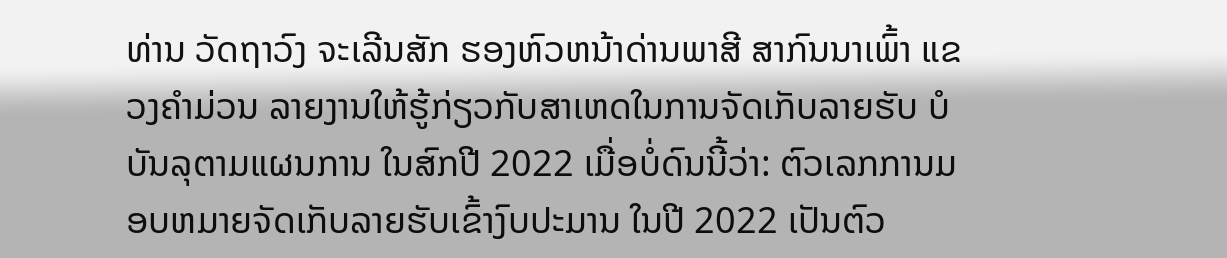ທ່ານ ວັດຖາວົງ ຈະເລີນສັກ ຮອງຫົວຫນ້າດ່ານພາສີ ສາກົນນາເພົ້າ ແຂວງຄໍາມ່ວນ ລາຍງານໃຫ້ຮູ້ກ່ຽວກັບສາເຫດໃນການຈັດເກັບລາຍຮັບ ບໍບັນລຸຕາມແຜນການ ໃນສົກປີ 2022 ເມື່ອບໍ່ດົນນີ້ວ່າ: ຕົວເລກການມອບຫມາຍຈັດເກັບລາຍຮັບເຂົ້າງົບປະມານ ໃນປີ 2022 ເປັນຕົວ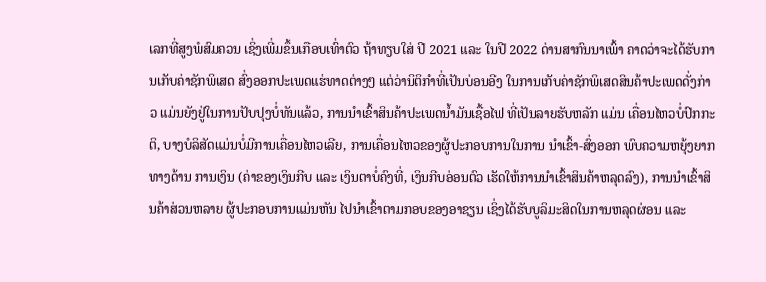ເລກທີ່ສູງພໍສົມຄວນ ເຊິ່ງເພີ່ມຂຶ້ນເກືອບເທົ່າຕົວ ຖ້າທຽບໃສ່ ປີ 2021 ແລະ ໃນປີ 2022 ດ່ານສາກົນນາເພົ້າ ຄາດວ່າຈະໄດ້ຮັບການເກັບຄ່າຊັກພິເສດ ສົ່ງອອກປະເພດແຮ່ທາດຕ່າງໆ ແຕ່ວ່ານິຕິກໍາທີ່ເປັນບ່ອນອີງ ໃນການເກັບຄ່າຊັກພິເສດສິນຄ້າປະເພດດັ່ງກ່າວ ແມ່ນຍັງຢູ່ໃນການປັບປຸງບໍ່ທັນແລ້ວ, ການນໍາເຂົ້າສິນຄ້າປະເພດນໍ້າມັນເຊື້ອໄຟ ທີ່ເປັນລາຍຮັບຫລັກ ແມ່ນ ເຄື່ອນໄຫວບໍ່ປົກກະຕິ, ບາງບໍລິສັດແມ່ນບໍ່ມີການເຄື່ອນໄຫວເລີຍ, ການເຄື່ອນໄຫວຂອງຜູ້ປະກອບການໃນການ ນໍາເຂົ້າ-ສົ່ງອອກ ພົບຄວາມຫຍຸ້ງຍາກທາງດ້ານ ການເງິນ (ຄ່າຂອງເງິນກີບ ແລະ ເງິນຕາບໍ່ຄົງທີ່, ເງິນກີບອ່ອນຕົວ ເຮັດໃຫ້ການນໍາເຂົ້າສິນຄ້າຫລຸດລົງ), ການນໍາເຂົ້າສິນຄ້າສ່ວນຫລາຍ ຜູ້ປະກອບການແມ່ນຫັນ ໄປນໍາເຂົ້າຕາມກອບຂອງອາຊຽນ ເຊິ່ງໄດ້ຮັບບູລິມະສິດໃນການຫລຸດຜ່ອນ ແລະ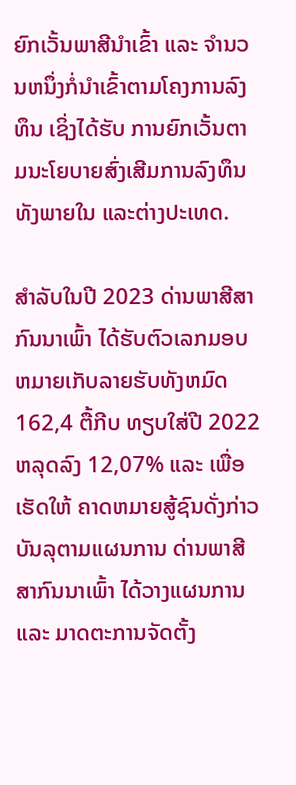ຍົກເວັ້ນພາສີນໍາເຂົ້າ ແລະ ຈໍານວນຫນຶ່ງກໍ່ນໍາເຂົ້າຕາມໂຄງການລົງທຶນ ເຊິ່ງໄດ້ຮັບ ການຍົກເວັ້ນຕາມນະໂຍບາຍສົ່ງເສີມການລົງທຶນທັງພາຍໃນ ແລະຕ່າງປະເທດ.

ສໍາລັບໃນປີ 2023 ດ່ານພາສີສາກົນນາເພົ້າ ໄດ້ຮັບຕົວເລກມອບຫມາຍເກັບລາຍຮັບທັງຫມົດ 162,4 ຕື້ກີບ ທຽບໃສ່ປີ 2022 ຫລຸດລົງ 12,07% ແລະ ເພື່ອເຮັດໃຫ້ ຄາດຫມາຍສູ້ຊົນດັ່ງກ່າວບັນລຸຕາມແຜນການ ດ່ານພາສີສາກົນນາເພົ້າ ໄດ້ວາງແຜນການ ແລະ ມາດຕະການຈັດຕັ້ງ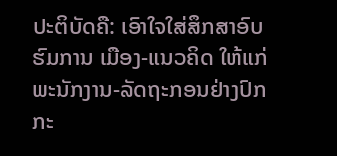ປະຕິບັດຄື: ເອົາໃຈໃສ່ສຶກສາອົບຮົມການ ເມືອງ-ແນວຄິດ ໃຫ້ແກ່ພະນັກງານ-ລັດຖະກອນຢ່າງປົກກະ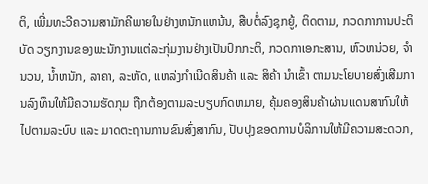ຕິ, ເພີ່ມທະວີຄວາມສາມັກຄີພາຍໃນຢ່າງຫນັກແຫນ້ນ, ສືບຕໍ່ລົງຊຸກຍູ້, ຕິດຕາມ, ກວດກາການປະຕິບັດ ວຽກງານຂອງພະນັກງານແຕ່ລະກຸ່ມງານຢ່າງເປັນປົກກະຕິ, ກວດກາເອກະສານ, ຫົວຫນ່ວຍ, ຈໍານວນ, ນໍ້າຫນັກ, ລາຄາ, ລະຫັດ, ແຫລ່ງກໍາເນີດສິນຄ້າ ແລະ ສິຄ້າ ນໍາເຂົ້າ ຕາມນະໂຍບາຍສົ່ງເສີມການລົງທຶນໃຫ້ມີຄວາມຮັດກຸມ ຖືກຕ້ອງຕາມລະບຽບກົດຫມາຍ, ຄຸ້ມຄອງສິນຄ້າຜ່ານແດນສາກົນໃຫ້ໄປຕາມລະບົບ ແລະ ມາດຕະຖານການຂົນສົ່ງສາກົນ, ປັບປຸງຂອດການບໍລິການໃຫ້ມີຄວາມສະດວກ,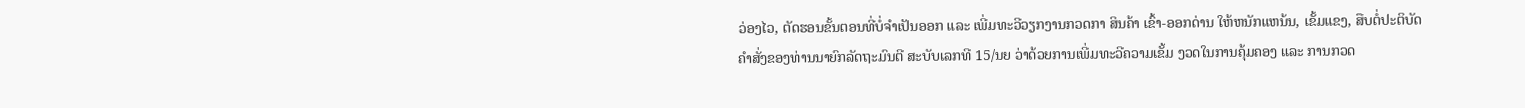ວ່ອງໄວ, ຕັດຮອນຂັ້ນຕອນທີ່ບໍ່ຈໍາເປັນອອກ ແລະ ເພີ່ມທະວີວຽກງານກວດກາ ສິນຄ້າ ເຂົ້າ-ອອກດ່ານ ໃຫ້ຫນັກແຫນ້ນ, ເຂັ້ມແຂງ, ສືບຕໍ່ປະຕິບັດຄໍາສັ່ງຂອງທ່ານນາຍົກລັດຖະມົນຕີ ສະບັບເລກທີ 15/ນຍ ວ່າດ້ວຍການເພີ່ມທະວີຄວາມເຂັ້ມ ງວດໃນການຄຸ້ມຄອງ ແລະ ການກວດ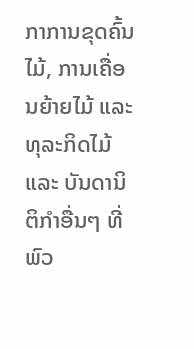ກາການຂຸດຄົ້ນໄມ້, ການເຄື່ອນຍ້າຍໄມ້ ແລະທຸລະກິດໄມ້ ແລະ ບັນດານິຕິກໍາອື່ນໆ ທີ່ພົວ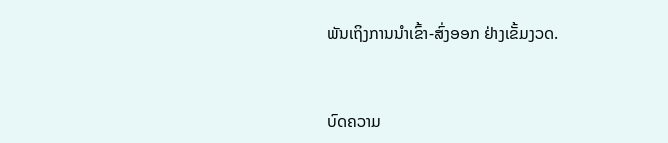ພັນເຖິງການນໍາເຂົ້າ-ສົ່ງອອກ ຢ່າງເຂັ້ມງວດ.



ບົດຄວາມ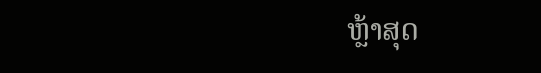ຫຼ້າສຸດ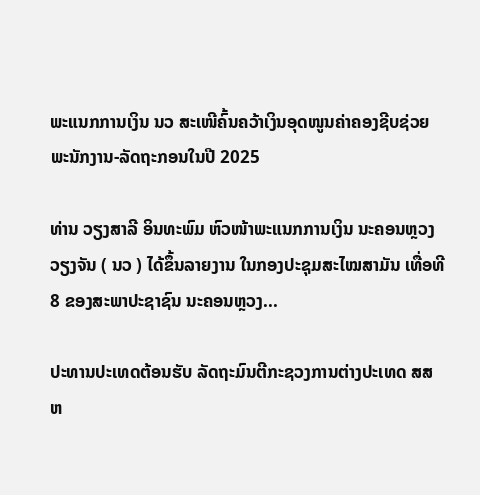ພະແນກການເງິນ ນວ ສະເໜີຄົ້ນຄວ້າເງິນອຸດໜູນຄ່າຄອງຊີບຊ່ວຍ ພະນັກງານ-ລັດຖະກອນໃນປີ 2025

ທ່ານ ວຽງສາລີ ອິນທະພົມ ຫົວໜ້າພະແນກການເງິນ ນະຄອນຫຼວງວຽງຈັນ ( ນວ ) ໄດ້ຂຶ້ນລາຍງານ ໃນກອງປະຊຸມສະໄໝສາມັນ ເທື່ອທີ 8 ຂອງສະພາປະຊາຊົນ ນະຄອນຫຼວງ...

ປະທານປະເທດຕ້ອນຮັບ ລັດຖະມົນຕີກະຊວງການຕ່າງປະເທດ ສສ ຫ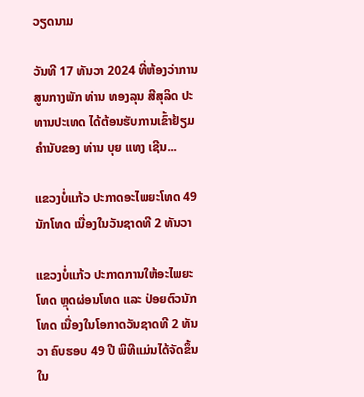ວຽດນາມ

ວັນທີ 17 ທັນວາ 2024 ທີ່ຫ້ອງວ່າການສູນກາງພັກ ທ່ານ ທອງລຸນ ສີສຸລິດ ປະທານປະເທດ ໄດ້ຕ້ອນຮັບການເຂົ້າຢ້ຽມຄຳນັບຂອງ ທ່ານ ບຸຍ ແທງ ເຊີນ...

ແຂວງບໍ່ແກ້ວ ປະກາດອະໄພຍະໂທດ 49 ນັກໂທດ ເນື່ອງໃນວັນຊາດທີ 2 ທັນວາ

ແຂວງບໍ່ແກ້ວ ປະກາດການໃຫ້ອະໄພຍະໂທດ ຫຼຸດຜ່ອນໂທດ ແລະ ປ່ອຍຕົວນັກໂທດ ເນື່ອງໃນໂອກາດວັນຊາດທີ 2 ທັນວາ ຄົບຮອບ 49 ປີ ພິທີແມ່ນໄດ້ຈັດຂຶ້ນໃນ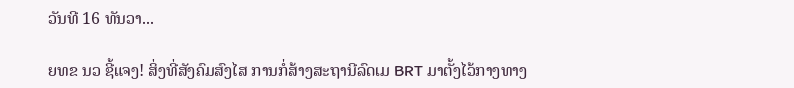ວັນທີ 16 ທັນວາ...

ຍທຂ ນວ ຊີ້ແຈງ! ສິ່ງທີ່ສັງຄົມສົງໄສ ການກໍ່ສ້າງສະຖານີລົດເມ BRT ມາຕັ້ງໄວ້ກາງທາງ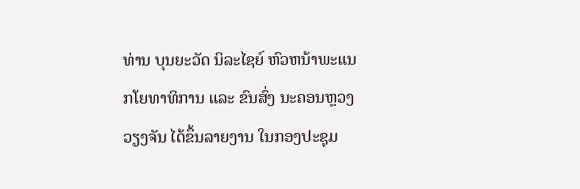ທ່ານ ບຸນຍະວັດ ນິລະໄຊຍ໌ ຫົວຫນ້າພະແນກໂຍທາທິການ ແລະ ຂົນສົ່ງ ນະຄອນຫຼວງວຽງຈັນ ໄດ້ຂຶ້ນລາຍງານ ໃນກອງປະຊຸມ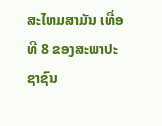ສະໄຫມສາມັນ ເທື່ອທີ 8 ຂອງສະພາປະຊາຊົນ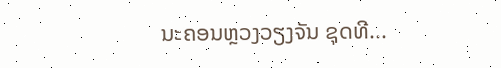ນະຄອນຫຼວງວຽງຈັນ ຊຸດທີ...